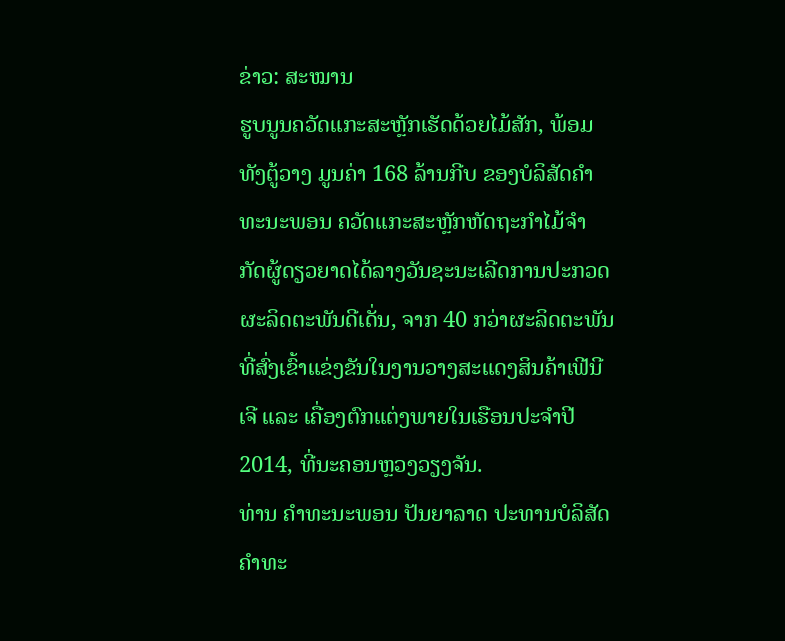ຂ່າວ: ສະໝານ
ຮູບນູນຄວັດແກະສະຫຼັກເຮັດດ້ວຍໄມ້ສັກ, ພ້ອມທັງຕູ້ວາງ ມູນຄ່າ 168 ລ້ານກີບ ຂອງບໍລິສັດຄຳທະນະພອນ ຄວັດແກະສະຫຼັກຫັດຖະກຳໄມ້ຈຳ ກັດຜູ້ດຽວຍາດໄດ້ລາງວັນຊະນະເລີດການປະກວດຜະລິດຕະພັນດີເດັ່ນ, ຈາກ 40 ກວ່າຜະລິດຕະພັນ ທີ່ສົ່ງເຂົ້າແຂ່ງຂັນໃນງານວາງສະແດງສິນຄ້າເຟີນີເຈີ ແລະ ເຄື່ອງຕົກແຕ່ງພາຍໃນເຮືອນປະຈຳປີ 2014, ທີ່ນະຄອນຫຼວງວຽງຈັນ.
ທ່ານ ຄຳທະນະພອນ ປັນຍາລາດ ປະທານບໍລິສັດຄຳທະ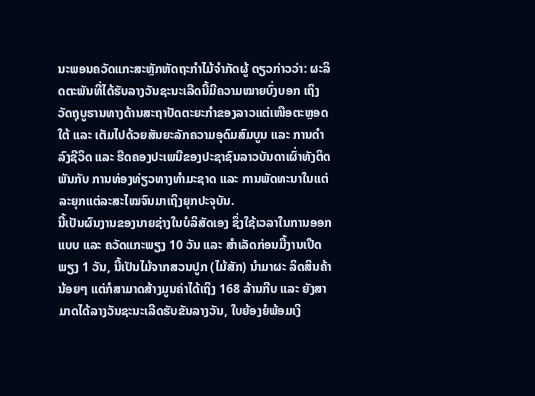ນະພອນຄວັດແກະສະຫຼັກຫັດຖະກຳໄມ້ຈຳກັດຜູ້ ດຽວກ່າວວ່າ: ຜະລິດຕະພັນທີ່ໄດ້ຮັບລາງວັນຊະນະເລີດນີ້ມີຄວາມໝາຍບົ່ງບອກ ເຖິງວັດຖຸບູຮານທາງດ້ານສະຖາປັດຕະຍະກຳຂອງລາວແຕ່ເໜືອຕະຫຼອດໃຕ້ ແລະ ເຕັມໄປດ້ວຍສັນຍະລັກຄວາມອຸດົມສົມບູນ ແລະ ການດຳລົງຊີວິດ ແລະ ຮີດຄອງປະເພນີຂອງປະຊາຊົນລາວບັນດາເຜົ່າທັງຕິດພັນກັບ ການທ່ອງທ່ຽວທາງທຳມະຊາດ ແລະ ການພັດທະນາໃນແຕ່ລະຍຸກແຕ່ລະສະໄໝຈົນມາເຖິງຍຸກປະຈຸບັນ.
ນີ້ເປັນຜົນງານຂອງນາຍຊ່າງໃນບໍລິສັດເອງ ຊຶ່ງໃຊ້ເວລາໃນການອອກແບບ ແລະ ຄວັດແກະພຽງ 10 ວັນ ແລະ ສໍາເລັດກ່ອນມື້ງານເປີດພຽງ 1 ວັນ, ນີ້ເປັນໄມ້ຈາກສວນປູກ (ໄມ້ສັກ) ນຳມາຜະ ລິດສິນຄ້ານ້ອຍໆ ແຕ່ກໍສາມາດສ້າງມູນຄ່າໄດ້ເຖິງ 168 ລ້ານກີບ ແລະ ຍັງສາ ມາດໄດ້ລາງວັນຊະນະເລີດຮັບຂັນລາງວັນ, ໃບຍ້ອງຍໍພ້ອມເງິ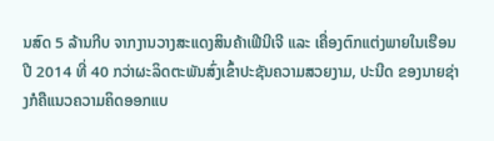ນສົດ 5 ລ້ານກີບ ຈາກງານວາງສະແດງສິນຄ້າເຟີນີເຈີ ແລະ ເຄື່ອງຕົກແຕ່ງພາຍໃນເຮືອນປີ 2014 ທີ່ 40 ກວ່າຜະລິດຕະພັນສົ່ງເຂົ້າປະຊັນຄວາມສວຍງາມ, ປະນີດ ຂອງນາຍຊ່າງກໍຄືແນວຄວາມຄິດອອກແບ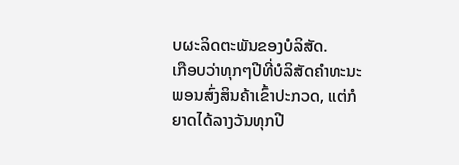ບຜະລິດຕະພັນຂອງບໍລິສັດ.
ເກືອບວ່າທຸກໆປີທີ່ບໍລິສັດຄຳທະນະພອນສົ່ງສິນຄ້າເຂົ້າປະກວດ, ແຕ່ກໍຍາດໄດ້ລາງວັນທຸກປີ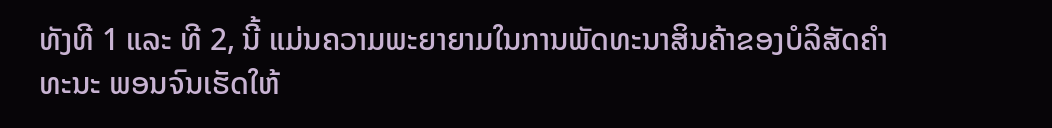ທັງທີ 1 ແລະ ທີ 2, ນີ້ ແມ່ນຄວາມພະຍາຍາມໃນການພັດທະນາສິນຄ້າຂອງບໍລິສັດຄຳທະນະ ພອນຈົນເຮັດໃຫ້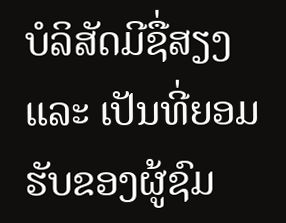ບໍລິສັດມີຊື່ສຽງ ແລະ ເປັນທີ່ຍອມຮັບຂອງຜູ້ຊົມ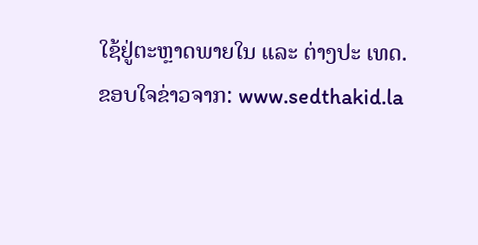ໃຊ້ຢູ່ຕະຫຼາດພາຍໃນ ແລະ ຕ່າງປະ ເທດ.
ຂອບໃຈຂ່າວຈາກ: www.sedthakid.la